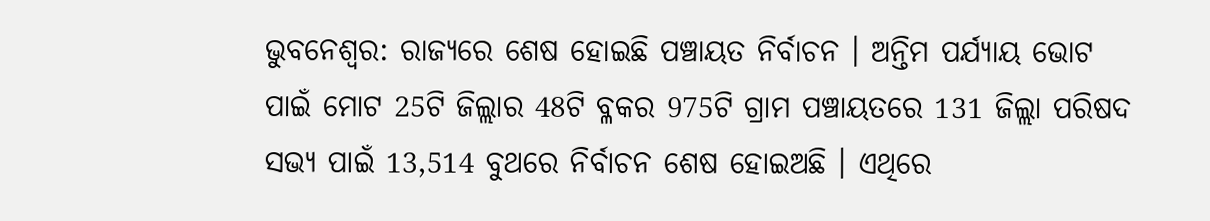ଭୁବନେଶ୍ବର: ରାଜ୍ୟରେ ଶେଷ ହୋଇଛି ପଞ୍ଚାୟତ ନିର୍ବାଚନ । ଅନ୍ତିମ ପର୍ଯ୍ୟାୟ ଭୋଟ ପାଇଁ ମୋଟ 25ଟି ଜିଲ୍ଲାର 48ଟି ବ୍ଳକର 975ଟି ଗ୍ରାମ ପଞ୍ଚାୟତରେ 131 ଜିଲ୍ଲା ପରିଷଦ ସଭ୍ୟ ପାଇଁ 13,514 ବୁଥରେ ନିର୍ବାଚନ ଶେଷ ହୋଇଅଛି । ଏଥିରେ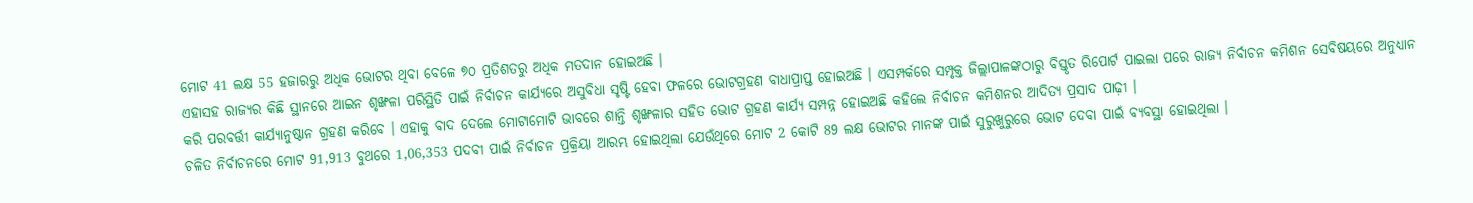ମୋଟ 41 ଲକ୍ଷ 55 ହଜାରରୁ ଅଧିକ ଭୋଟର ଥିବା ବେଳେ ୭୦ ପ୍ରତିଶତରୁ ଅଧିକ ମତଦାନ ହୋଇଅଛି ।
ଏହାସହ ରାଜ୍ୟର କିଛି ସ୍ଥାନରେ ଆଇନ ଶୃଙ୍ଖଳା ପରିସ୍ଥିତି ପାଇଁ ନିର୍ବାଚନ କାର୍ଯ୍ୟରେ ଅସୁବିଧା ସୃଷ୍ଟି ହେବା ଫଳରେ ଭୋଟଗ୍ରହଣ ବାଧାପ୍ରାପ୍ତ ହୋଇଅଛି । ଏସମ୍ପର୍କରେ ସମ୍ପୃକ୍ତ ଜିଲ୍ଲାପାଳଙ୍କଠାରୁ ବିସ୍ତୃତ ରିପୋର୍ଟ ପାଇଲା ପରେ ରାଜ୍ୟ ନିର୍ବାଚନ କମିଶନ ସେବିଷୟରେ ଅନୁଧ୍ୟାନ କରି ପରବର୍ତ୍ତୀ କାର୍ଯ୍ୟାନୁଷ୍ଠାନ ଗ୍ରହଣ କରିବେ । ଏହାକୁ ବାଦ ଦେଲେ ମୋଟାମୋଟି ଭାବରେ ଶାନ୍ତି ଶୃଙ୍ଖଳାର ସହିତ ଭୋଟ ଗ୍ରହଣ କାର୍ଯ୍ୟ ସମ୍ପନ୍ନ ହୋଇଅଛି କହିଲେ ନିର୍ବାଚନ କମିଶନର ଆଦିତ୍ୟ ପ୍ରସାଦ ପାଢ଼ୀ ।
ଚଳିତ ନିର୍ବାଚନରେ ମୋଟ 91,913 ବୁଥରେ 1,06,353 ପଦବୀ ପାଇଁ ନିର୍ବାଚନ ପ୍ରକ୍ରିୟା ଆରମ୍ଭ ହୋଇଥିଲା ଯେଉଁଥିରେ ମୋଟ 2 କୋଟି 89 ଲକ୍ଷ ଭୋଟର ମାନଙ୍କ ପାଇଁ ସୁରୁଖୁରୁରେ ଭୋଟ ଦେବା ପାଇଁ ବ୍ୟବସ୍ଥା ହୋଇଥିଲା ।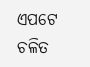ଏପଟେ ଚଳିତ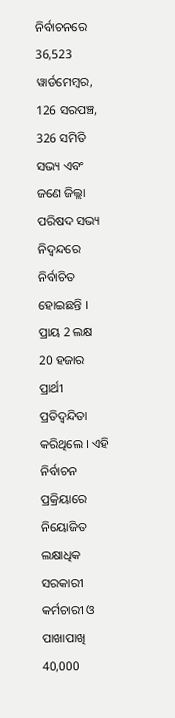ନିର୍ବାଚନରେ 36,523 ୱାର୍ଡମେମ୍ବର, 126 ସରପଞ୍ଚ, 326 ସମିତି ସଭ୍ୟ ଏବଂ ଜଣେ ଜିଲ୍ଲା ପରିଷଦ ସଭ୍ୟ ନିଦ୍ବନ୍ଦରେ ନିର୍ବାଚିତ ହୋଇଛନ୍ତି । ପ୍ରାୟ 2 ଲକ୍ଷ 20 ହଜାର ପ୍ରାର୍ଥୀ ପ୍ରତିଦ୍ବନ୍ଦିତା କରିଥିଲେ । ଏହି ନିର୍ବାଚନ ପ୍ରକ୍ରିୟାରେ ନିୟୋଜିତ ଲକ୍ଷାଧିକ ସରକାରୀ କର୍ମଚାରୀ ଓ ପାଖାପାଖି 40,000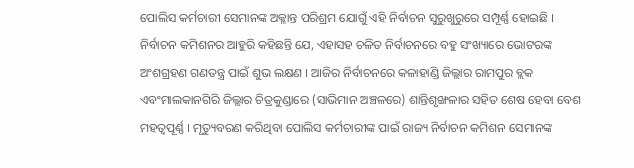ପୋଲିସ କର୍ମଚାରୀ ସେମାନଙ୍କ ଅକ୍ଳାନ୍ତ ପରିଶ୍ରମ ଯୋଗୁଁ ଏହି ନିର୍ବାଚନ ସୁରୁଖୁରୁରେ ସମ୍ପୂର୍ଣ୍ଣ ହୋଇଛି ।
ନିର୍ବାଚନ କମିଶନର ଆହୁରି କହିଛନ୍ତି ଯେ, ଏହାସହ ଚଳିତ ନିର୍ବାଚନରେ ବହୁ ସଂଖ୍ୟାରେ ଭୋଟରଙ୍କ ଅଂଶଗ୍ରହଣ ଗଣତନ୍ତ୍ର ପାଇଁ ଶୁଭ ଲକ୍ଷଣ । ଆଜିର ନିର୍ବାଚନରେ କଳାହାଣ୍ଡି ଜିଲ୍ଲାର ରାମପୁର ବ୍ଲକ ଏବଂମାଲକାନଗିରି ଜିଲ୍ଲାର ଚିତ୍ରକୁଣ୍ଡାରେ (ସାଭିମାନ ଅଞ୍ଚଳରେ) ଶାନ୍ତିଶୃଙ୍ଖଳାର ସହିତ ଶେଷ ହେବା ବେଶ ମହତ୍ଵପୂର୍ଣ୍ଣ । ମୃତ୍ୟୁବରଣ କରିଥିବା ପୋଲିସ କର୍ମଚାରୀଙ୍କ ପାଇଁ ରାଜ୍ୟ ନିର୍ବାଚନ କମିଶନ ସେମାନଙ୍କ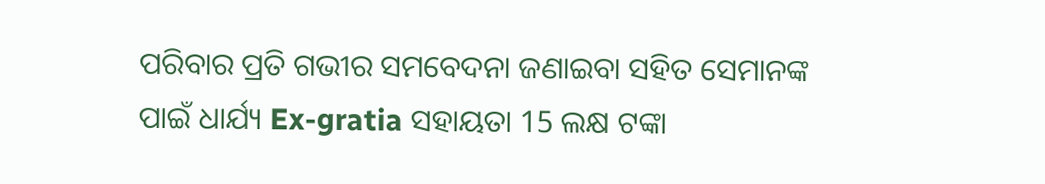ପରିବାର ପ୍ରତି ଗଭୀର ସମବେଦନା ଜଣାଇବା ସହିତ ସେମାନଙ୍କ ପାଇଁ ଧାର୍ଯ୍ୟ Ex-gratia ସହାୟତା 15 ଲକ୍ଷ ଟଙ୍କା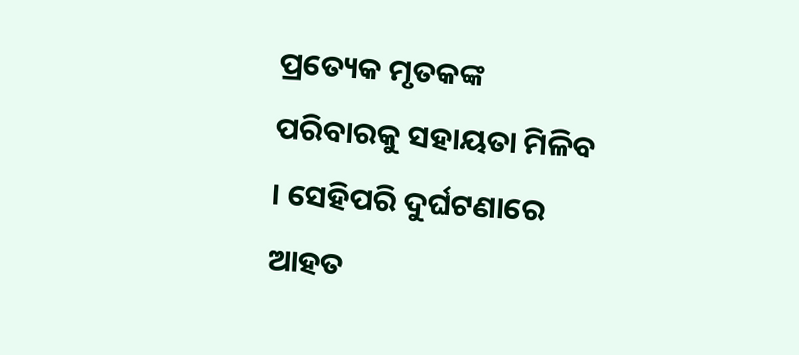ପ୍ରତ୍ୟେକ ମୃତକଙ୍କ ପରିବାରକୁ ସହାୟତା ମିଳିବ । ସେହିପରି ଦୁର୍ଘଟଣାରେ ଆହତ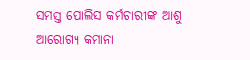ସମସ୍ତ ପୋଲିସ କର୍ମଚାରୀଙ୍କ ଆଶୁ ଆରୋଗ୍ୟ କମାନା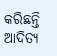କରିଛନ୍ତି ଆଦିତ୍ୟ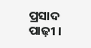ପ୍ରସାଦ ପାଢ଼ୀ ।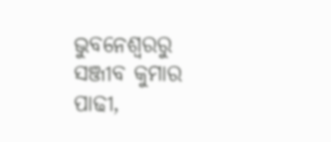ଭୁବନେଶ୍ବରରୁ ସଞ୍ଜୀବ କୁମାର ପାଢୀ,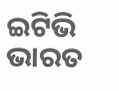ଇଟିଭି ଭାରତ